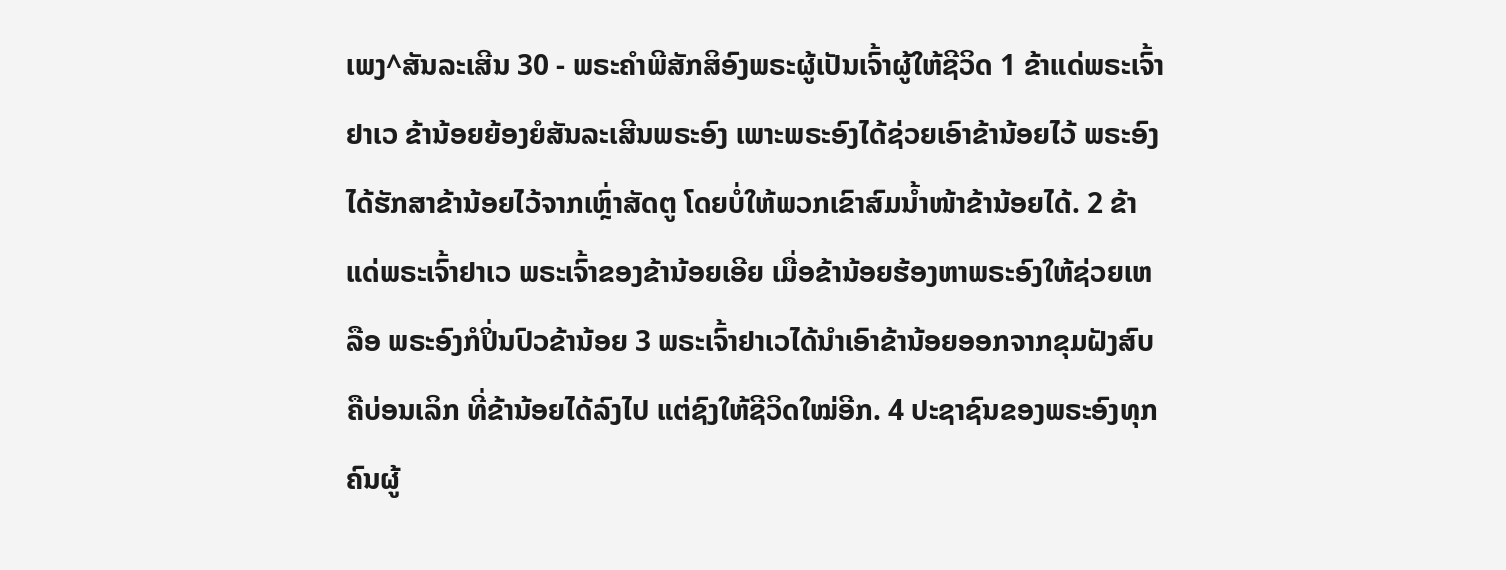ເພງ^ສັນລະເສີນ 30 - ພຣະຄຳພີສັກສິອົງພຣະຜູ້ເປັນເຈົ້າຜູ້ໃຫ້ຊີວິດ 1 ຂ້າແດ່ພຣະເຈົ້າຢາເວ ຂ້ານ້ອຍຍ້ອງຍໍສັນລະເສີນພຣະອົງ ເພາະພຣະອົງໄດ້ຊ່ວຍເອົາຂ້ານ້ອຍໄວ້ ພຣະອົງໄດ້ຮັກສາຂ້ານ້ອຍໄວ້ຈາກເຫຼົ່າສັດຕູ ໂດຍບໍ່ໃຫ້ພວກເຂົາສົມນໍ້າໜ້າຂ້ານ້ອຍໄດ້. 2 ຂ້າແດ່ພຣະເຈົ້າຢາເວ ພຣະເຈົ້າຂອງຂ້ານ້ອຍເອີຍ ເມື່ອຂ້ານ້ອຍຮ້ອງຫາພຣະອົງໃຫ້ຊ່ວຍເຫລືອ ພຣະອົງກໍປິ່ນປົວຂ້ານ້ອຍ 3 ພຣະເຈົ້າຢາເວໄດ້ນຳເອົາຂ້ານ້ອຍອອກຈາກຂຸມຝັງສົບ ຄືບ່ອນເລິກ ທີ່ຂ້ານ້ອຍໄດ້ລົງໄປ ແຕ່ຊົງໃຫ້ຊີວິດໃໝ່ອີກ. 4 ປະຊາຊົນຂອງພຣະອົງທຸກຄົນຜູ້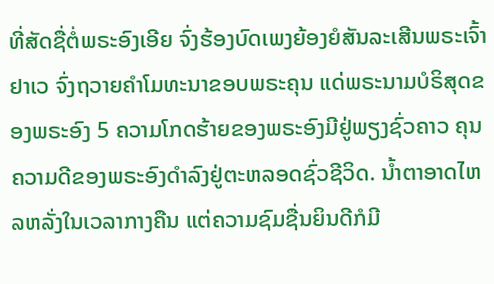ທີ່ສັດຊື່ຕໍ່ພຣະອົງເອີຍ ຈົ່ງຮ້ອງບົດເພງຍ້ອງຍໍສັນລະເສີນພຣະເຈົ້າຢາເວ ຈົ່ງຖວາຍຄຳໂມທະນາຂອບພຣະຄຸນ ແດ່ພຣະນາມບໍຣິສຸດຂອງພຣະອົງ 5 ຄວາມໂກດຮ້າຍຂອງພຣະອົງມີຢູ່ພຽງຊົ່ວຄາວ ຄຸນຄວາມດີຂອງພຣະອົງດຳລົງຢູ່ຕະຫລອດຊົ່ວຊີວິດ. ນໍ້າຕາອາດໄຫລຫລັ່ງໃນເວລາກາງຄືນ ແຕ່ຄວາມຊົມຊື່ນຍິນດີກໍມີ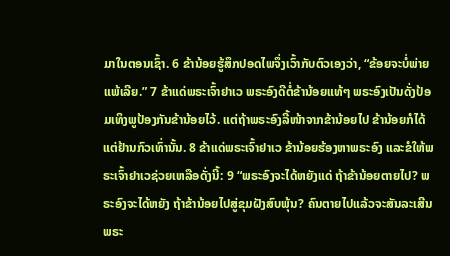ມາໃນຕອນເຊົ້າ. 6 ຂ້ານ້ອຍຮູ້ສຶກປອດໄພຈຶ່ງເວົ້າກັບຕົວເອງວ່າ, “ຂ້ອຍຈະບໍ່ພ່າຍແພ້ເລີຍ.” 7 ຂ້າແດ່ພຣະເຈົ້າຢາເວ ພຣະອົງດີຕໍ່ຂ້ານ້ອຍແທ້ໆ ພຣະອົງເປັນດັ່ງປ້ອມເທິງພູປ້ອງກັນຂ້ານ້ອຍໄວ້. ແຕ່ຖ້າພຣະອົງລີ້ໜ້າຈາກຂ້ານ້ອຍໄປ ຂ້ານ້ອຍກໍໄດ້ແຕ່ຢ້ານກົວເທົ່ານັ້ນ. 8 ຂ້າແດ່ພຣະເຈົ້າຢາເວ ຂ້ານ້ອຍຮ້ອງຫາພຣະອົງ ແລະຂໍໃຫ້ພຣະເຈົ້າຢາເວຊ່ວຍເຫລືອດັ່ງນີ້: 9 “ພຣະອົງຈະໄດ້ຫຍັງແດ່ ຖ້າຂ້ານ້ອຍຕາຍໄປ? ພຣະອົງຈະໄດ້ຫຍັງ ຖ້າຂ້ານ້ອຍໄປສູ່ຂຸມຝັງສົບພຸ້ນ? ຄົນຕາຍໄປແລ້ວຈະສັນລະເສີນພຣະ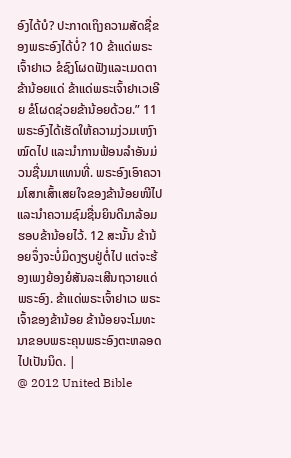ອົງໄດ້ບໍ? ປະກາດເຖິງຄວາມສັດຊື່ຂອງພຣະອົງໄດ້ບໍ່? 10 ຂ້າແດ່ພຣະເຈົ້າຢາເວ ຂໍຊົງໂຜດຟັງແລະເມດຕາຂ້ານ້ອຍແດ່ ຂ້າແດ່ພຣະເຈົ້າຢາເວເອີຍ ຂໍໂຜດຊ່ວຍຂ້ານ້ອຍດ້ວຍ.” 11 ພຣະອົງໄດ້ເຮັດໃຫ້ຄວາມງ່ວມເຫງົາໝົດໄປ ແລະນຳການຟ້ອນລຳອັນມ່ວນຊື່ນມາແທນທີ່. ພຣະອົງເອົາຄວາມໂສກເສົ້າເສຍໃຈຂອງຂ້ານ້ອຍໜີໄປ ແລະນຳຄວາມຊົມຊື່ນຍິນດີມາລ້ອມຮອບຂ້ານ້ອຍໄວ້. 12 ສະນັ້ນ ຂ້ານ້ອຍຈຶ່ງຈະບໍ່ມິດງຽບຢູ່ຕໍ່ໄປ ແຕ່ຈະຮ້ອງເພງຍ້ອງຍໍສັນລະເສີນຖວາຍແດ່ພຣະອົງ. ຂ້າແດ່ພຣະເຈົ້າຢາເວ ພຣະເຈົ້າຂອງຂ້ານ້ອຍ ຂ້ານ້ອຍຈະໂມທະນາຂອບພຣະຄຸນພຣະອົງຕະຫລອດໄປເປັນນິດ. |
@ 2012 United Bible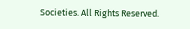Societies. All Rights Reserved.